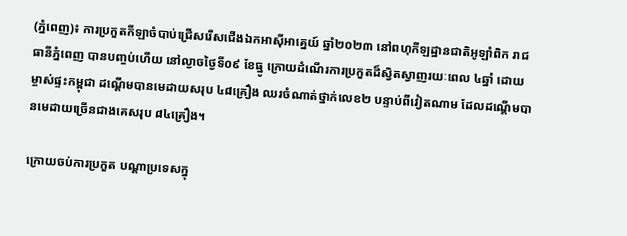(ភ្នំពេញ)៖ ការប្រកួតកីឡាចំបាប់ជ្រើសរើសជើងឯកអាស៊ីអាគ្នេយ៍ ឆ្នាំ២០២៣ នៅពហុកីឡដ្ឋានជាតិអូឡាំពិក រាជធានីភ្នំពេញ បានបញ្ចប់ហើយ នៅល្ងាចថ្ងៃទី០៩ ខែធ្នូ ក្រោយដំណើរការប្រកួតដ៏ស្វិតស្វាញរយៈពេល ៤ឆ្នាំ ដោយម្ចាស់ផ្ទះកម្ពុជា ដណ្ដើមបានមេដាយសរុប ៤៨គ្រឿង ឈរចំណាត់ថ្នាក់លេខ២ បន្ទាប់ពីវៀតណាម ដែលដណ្ដើមបានមេដាយច្រើនជាងគេសរុប ៨៤គ្រឿង។

ក្រោយចប់ការប្រកួត បណ្ដាប្រទេសក្នុ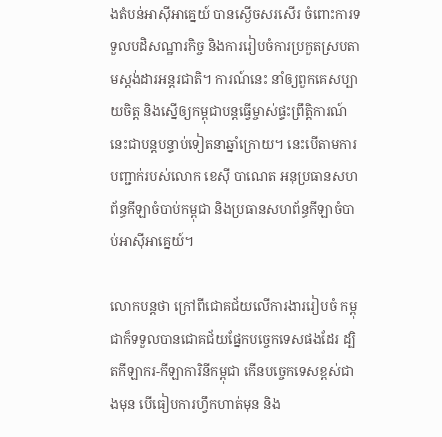ងតំបន់អាស៊ីអាគ្នេយ៍ បានស្ងើចសរសើរ ចំពោះការទទួលបដិសណ្ឋារកិច្ច និងការរៀបចំការប្រកួតស្របតាមស្ដង់ដារអន្ដរជាតិ។ ការណ៍នេះ នាំឲ្យពួកគេសប្បាយចិត្ត និងស្នើឲ្យកម្ពុជាបន្ដធ្វើម្ចាស់ផ្ទះព្រឹត្តិការណ៍នេះជាបន្ដបន្ទាប់ទៀតនាឆ្នាំក្រោយ។ នេះបើតាមការបញ្ជាក់របស់លោក ខេស៊ី បាណេត អនុប្រធានសហព័ន្ធកីឡាចំបាប់កម្ពុជា និងប្រធានសហព័ន្ធកីឡាចំបាប់អាស៊ីអាគ្នេយ៍។

លោកបន្ដថា ក្រៅពីជោគជ័យលើការងាររៀបចំ កម្ពុជាក៏ទទួលបានជោគជ័យផ្នែកបច្ចេកទេសផងដែរ ដ្បិតកីឡាករ-កីឡាការិនីកម្ពុជា កើនបច្ចេកទេសខ្ពស់ជាងមុន បើធៀបការហ្វឹកហាត់មុន និង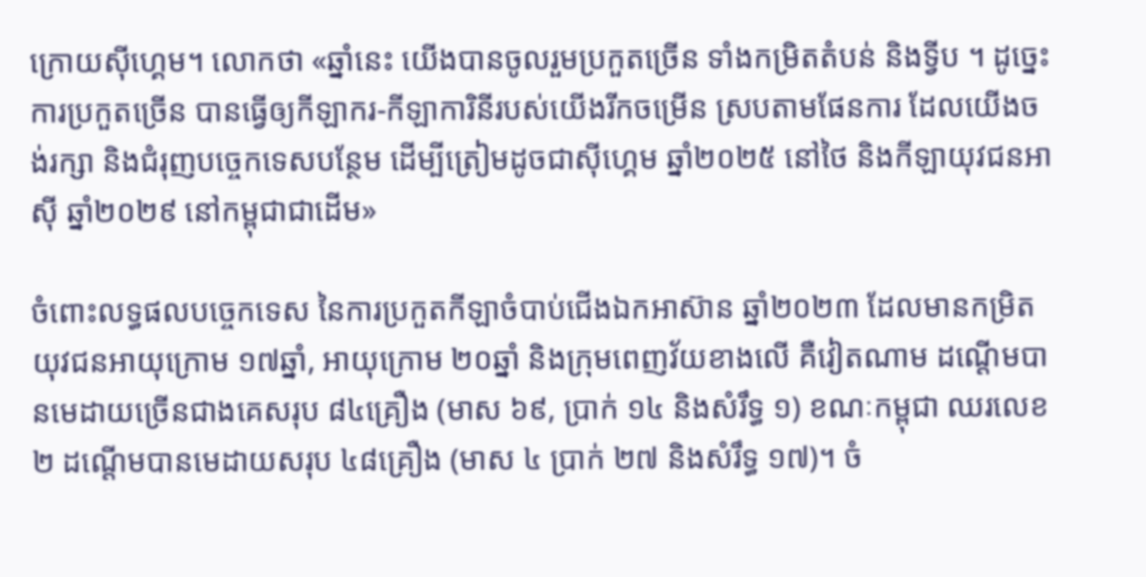ក្រោយស៊ីហ្គេម។ លោកថា «ឆ្នាំនេះ យើងបានចូលរួមប្រកួតច្រើន ទាំងកម្រិតតំបន់ និងទ្វីប ។ ដូច្នេះការប្រកួតច្រើន បានធ្វើឲ្យកីឡាករ-កីឡាការិនីរបស់យើងរីកចម្រើន ស្របតាមផែនការ ដែលយើងចង់រក្សា និងជំរុញបច្ចេកទេសបន្ថែម ដើម្បីត្រៀមដូចជាស៊ីហ្គេម ឆ្នាំ២០២៥ នៅថៃ និងកីឡាយុវជនអាស៊ី ឆ្នាំ២០២៩ នៅកម្ពុជាជាដើម»

ចំពោះលទ្ធផលបច្ចេកទេស នៃការប្រកួតកីឡាចំបាប់ជើងឯកអាស៊ាន ឆ្នាំ២០២៣ ដែលមានកម្រិតយុវជនអាយុក្រោម ១៧ឆ្នាំ, អាយុក្រោម ២០ឆ្នាំ និងក្រុមពេញវ័យខាងលើ គឺវៀតណាម ដណ្ដើមបានមេដាយច្រើនជាងគេសរុប ៨៤គ្រឿង (មាស ៦៩, ប្រាក់ ១៤ និងសំរឹទ្ធ ១) ខណៈកម្ពុជា ឈរលេខ២ ដណ្ដើមបានមេដាយសរុប ៤៨គ្រឿង (មាស ៤ ប្រាក់ ២៧ និងសំរឹទ្ធ ១៧)។ ចំ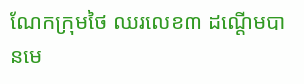ណែកក្រុមថៃ ឈរលេខ៣ ដណ្ដើមបានមេ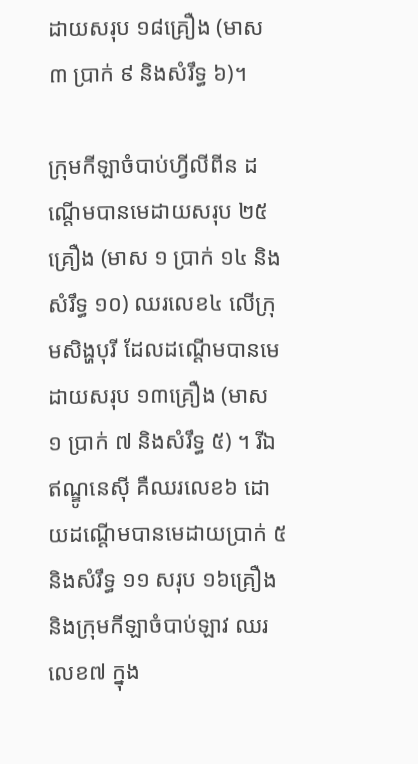ដាយសរុប ១៨គ្រឿង (មាស ៣ ប្រាក់ ៩ និងសំរឹទ្ធ ៦)។

ក្រុមកីឡាចំបាប់ហ្វីលីពីន ដណ្ដើមបានមេដាយសរុប ២៥គ្រឿង (មាស ១ ប្រាក់ ១៤ និងសំរឹទ្ធ ១០) ឈរលេខ៤ លើក្រុមសិង្ហបុរី ដែលដណ្ដើមបានមេដាយសរុប ១៣គ្រឿង (មាស ១ ប្រាក់ ៧ និងសំរឹទ្ធ ៥) ។ រីឯឥណ្ឌូនេស៊ី គឺឈរលេខ៦ ដោយដណ្ដើមបានមេដាយប្រាក់ ៥ និងសំរឹទ្ធ ១១ សរុប ១៦គ្រឿង និងក្រុមកីឡាចំបាប់ឡាវ ឈរលេខ៧ ក្នុង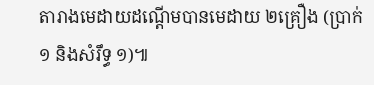តារាងមេដាយដណ្ដើមបានមេដាយ ២គ្រឿង (ប្រាក់ ១ និងសំរឹទ្ធ ១)៕